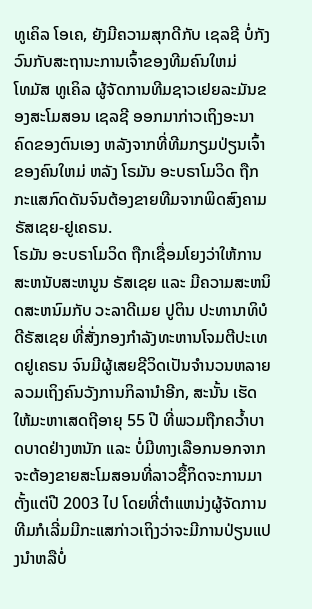ທູເຄິລ ໂອເຄ, ຍັງມີຄວາມສຸກດີກັບ ເຊລຊີ ບໍ່ກັງວົນກັບສະຖານະການເຈົ້າຂອງທີມຄົນໃຫມ່
ໂທມັສ ທູເຄິລ ຜູ້ຈັດການທີມຊາວເຢຍລະມັນຂອງສະໂມສອນ ເຊລຊີ ອອກມາກ່າວເຖິງອະນາຄົດຂອງຕົນເອງ ຫລັງຈາກທີ່ທີມກຽມປ່ຽນເຈົ້າຂອງຄົນໃຫມ່ ຫລັງ ໂຣມັນ ອະບຣາໂມວິດ ຖືກກະແສກົດດັນຈົນຕ້ອງຂາຍທີມຈາກພິດສົງຄາມຣັສເຊຍ-ຢູເຄຣນ.
ໂຣມັນ ອະບຣາໂມວິດ ຖືກເຊື່ອມໂຍງວ່າໃຫ້ການສະຫນັບສະຫນູນ ຣັສເຊຍ ແລະ ມີຄວາມສະຫນິດສະຫນົມກັບ ວະລາດີເມຍ ປູຕິນ ປະທານາທິບໍດີຣັສເຊຍ ທີ່ສັ່ງກອງກຳລັງທະຫານໂຈມຕີປະເທດຢູເຄຣນ ຈົນມີຜູ້ເສຍຊີວິດເປັນຈຳນວນຫລາຍ ລວມເຖິງຄົນວັງການກິລານຳອີກ, ສະນັ້ນ ເຮັດໃຫ້ມະຫາເສດຖີອາຍຸ 55 ປີ ທີ່ພວມຖືກຄວ້ຳບາດບາດຢ່າງຫນັກ ແລະ ບໍ່ມີທາງເລືອກນອກຈາກຈະຕ້ອງຂາຍສະໂມສອນທີ່ລາວຊື້ກິດຈະການມາຕັ້ງແຕ່ປີ 2003 ໄປ ໂດຍທີ່ຕຳແຫນ່ງຜູ້ຈັດການທີມກໍເລີ່ມມີກະແສກ່າວເຖິງວ່າຈະມີການປ່ຽນແປງນຳຫລືບໍ່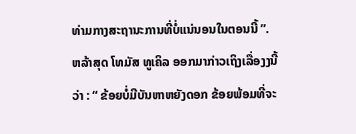ທ່າມກາງສະຖານະການທີ່ບໍ່ແນ່ນອນໃນຕອນນີ້ ”.
ຫລ້າສຸດ ໂທມັສ ທູເຄິລ ອອກມາກ່າວເຖິງເລື່ອງງນີ້ວ່າ : “ ຂ້ອຍບໍ່ມີບັນຫາຫຍັງດອກ ຂ້ອຍພ້ອມທີ່ຈະ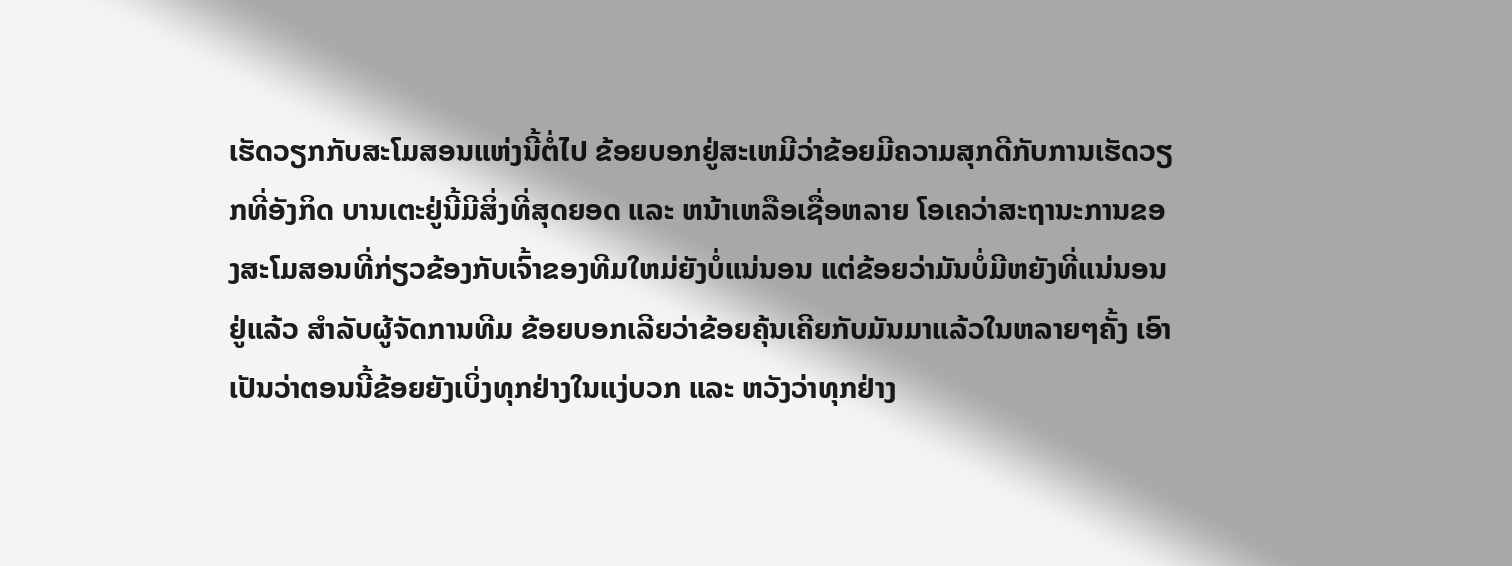ເຮັດວຽກກັບສະໂມສອນແຫ່ງນີ້ຕໍ່ໄປ ຂ້ອຍບອກຢູ່ສະເຫມີວ່າຂ້ອຍມີຄວາມສຸກດີກັບການເຮັດວຽກທີ່ອັງກິດ ບານເຕະຢູ່ນີ້ມີສິ່ງທີ່ສຸດຍອດ ແລະ ຫນ້າເຫລືອເຊື່ອຫລາຍ ໂອເຄວ່າສະຖານະການຂອງສະໂມສອນທີ່ກ່ຽວຂ້ອງກັບເຈົ້າຂອງທີມໃຫມ່ຍັງບໍ່ແນ່ນອນ ແຕ່ຂ້ອຍວ່າມັນບໍ່ມີຫຍັງທີ່ແນ່ນອນຢູ່ແລ້ວ ສຳລັບຜູ້ຈັດການທີມ ຂ້ອຍບອກເລີຍວ່າຂ້ອຍຄຸ້ນເຄີຍກັບມັນມາແລ້ວໃນຫລາຍໆຄັ້ງ ເອົາເປັນວ່າຕອນນີ້ຂ້ອຍຍັງເບິ່ງທຸກຢ່າງໃນແງ່ບວກ ແລະ ຫວັງວ່າທຸກຢ່າງ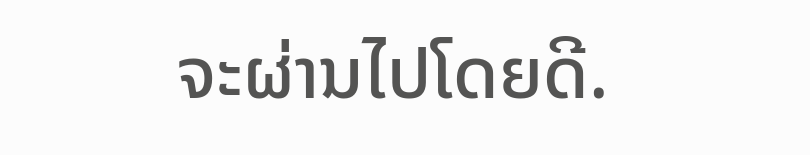ຈະຜ່ານໄປໂດຍດີ.